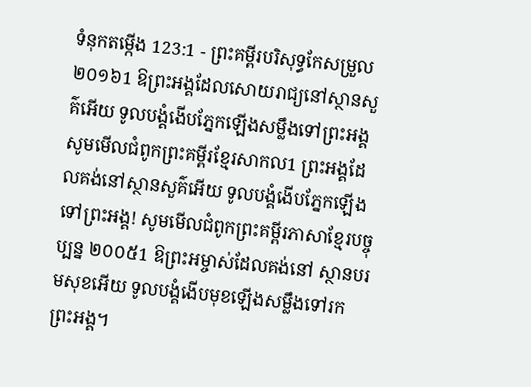ទំនុកតម្កើង 123:1 - ព្រះគម្ពីរបរិសុទ្ធកែសម្រួល ២០១៦1 ឱព្រះអង្គដែលសោយរាជ្យនៅស្ថានសួគ៌អើយ ទូលបង្គំងើបភ្នែកឡើងសម្លឹងទៅព្រះអង្គ សូមមើលជំពូកព្រះគម្ពីរខ្មែរសាកល1 ព្រះអង្គដែលគង់នៅស្ថានសួគ៌អើយ ទូលបង្គំងើបភ្នែកឡើងទៅព្រះអង្គ! សូមមើលជំពូកព្រះគម្ពីរភាសាខ្មែរបច្ចុប្បន្ន ២០០៥1 ឱព្រះអម្ចាស់ដែលគង់នៅ ស្ថានបរមសុខអើយ ទូលបង្គំងើបមុខឡើងសម្លឹងទៅរកព្រះអង្គ។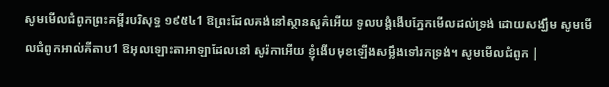សូមមើលជំពូកព្រះគម្ពីរបរិសុទ្ធ ១៩៥៤1 ឱព្រះដែលគង់នៅស្ថានសួគ៌អើយ ទូលបង្គំងើបភ្នែកមើលដល់ទ្រង់ ដោយសង្ឃឹម សូមមើលជំពូកអាល់គីតាប1 ឱអុលឡោះតាអាឡាដែលនៅ សូរ៉កាអើយ ខ្ញុំងើបមុខឡើងសម្លឹងទៅរកទ្រង់។ សូមមើលជំពូក |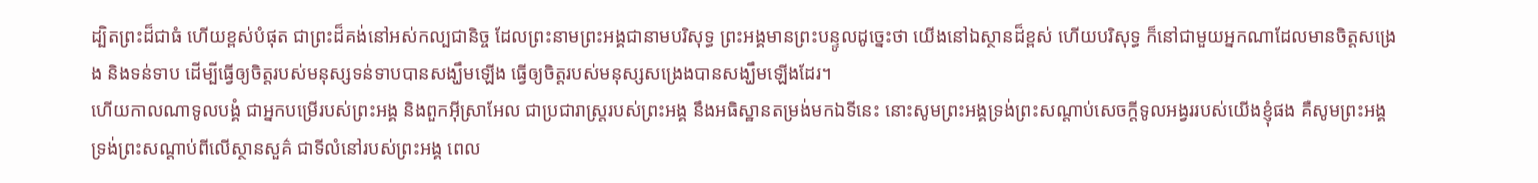ដ្បិតព្រះដ៏ជាធំ ហើយខ្ពស់បំផុត ជាព្រះដ៏គង់នៅអស់កល្បជានិច្ច ដែលព្រះនាមព្រះអង្គជានាមបរិសុទ្ធ ព្រះអង្គមានព្រះបន្ទូលដូច្នេះថា យើងនៅឯស្ថានដ៏ខ្ពស់ ហើយបរិសុទ្ធ ក៏នៅជាមួយអ្នកណាដែលមានចិត្តសង្រេង និងទន់ទាប ដើម្បីធ្វើឲ្យចិត្តរបស់មនុស្សទន់ទាបបានសង្ឃឹមឡើង ធ្វើឲ្យចិត្តរបស់មនុស្សសង្រេងបានសង្ឃឹមឡើងដែរ។
ហើយកាលណាទូលបង្គំ ជាអ្នកបម្រើរបស់ព្រះអង្គ និងពួកអ៊ីស្រាអែល ជាប្រជារាស្ត្ររបស់ព្រះអង្គ នឹងអធិស្ឋានតម្រង់មកឯទីនេះ នោះសូមព្រះអង្គទ្រង់ព្រះសណ្ដាប់សេចក្ដីទូលអង្វររបស់យើងខ្ញុំផង គឺសូមព្រះអង្គទ្រង់ព្រះសណ្ដាប់ពីលើស្ថានសួគ៌ ជាទីលំនៅរបស់ព្រះអង្គ ពេល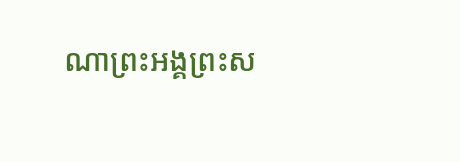ណាព្រះអង្គព្រះស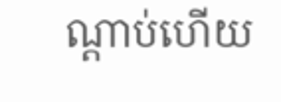ណ្តាប់ហើយ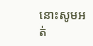នោះសូមអត់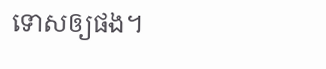ទោសឲ្យផង។